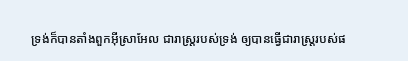ទ្រង់ក៏បានតាំងពួកអ៊ីស្រាអែល ជារាស្ត្ររបស់ទ្រង់ ឲ្យបានធ្វើជារាស្ត្ររបស់ផ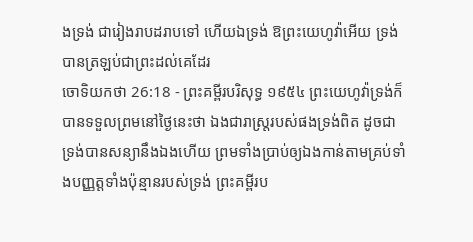ងទ្រង់ ជារៀងរាបដរាបទៅ ហើយឯទ្រង់ ឱព្រះយេហូវ៉ាអើយ ទ្រង់បានត្រឡប់ជាព្រះដល់គេដែរ
ចោទិយកថា 26:18 - ព្រះគម្ពីរបរិសុទ្ធ ១៩៥៤ ព្រះយេហូវ៉ាទ្រង់ក៏បានទទួលព្រមនៅថ្ងៃនេះថា ឯងជារាស្ត្ររបស់ផងទ្រង់ពិត ដូចជាទ្រង់បានសន្យានឹងឯងហើយ ព្រមទាំងប្រាប់ឲ្យឯងកាន់តាមគ្រប់ទាំងបញ្ញត្តទាំងប៉ុន្មានរបស់ទ្រង់ ព្រះគម្ពីរប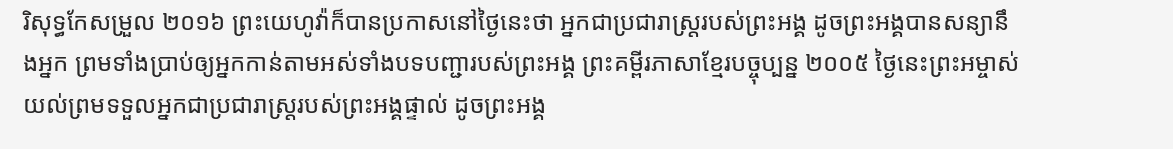រិសុទ្ធកែសម្រួល ២០១៦ ព្រះយេហូវ៉ាក៏បានប្រកាសនៅថ្ងៃនេះថា អ្នកជាប្រជារាស្ត្ររបស់ព្រះអង្គ ដូចព្រះអង្គបានសន្យានឹងអ្នក ព្រមទាំងប្រាប់ឲ្យអ្នកកាន់តាមអស់ទាំងបទបញ្ជារបស់ព្រះអង្គ ព្រះគម្ពីរភាសាខ្មែរបច្ចុប្បន្ន ២០០៥ ថ្ងៃនេះព្រះអម្ចាស់យល់ព្រមទទួលអ្នកជាប្រជារាស្ត្ររបស់ព្រះអង្គផ្ទាល់ ដូចព្រះអង្គ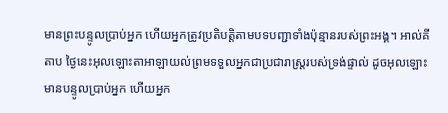មានព្រះបន្ទូលប្រាប់អ្នក ហើយអ្នកត្រូវប្រតិបត្តិតាមបទបញ្ជាទាំងប៉ុន្មានរបស់ព្រះអង្គ។ អាល់គីតាប ថ្ងៃនេះអុលឡោះតាអាឡាយល់ព្រមទទួលអ្នកជាប្រជារាស្ត្ររបស់ទ្រង់ផ្ទាល់ ដូចអុលឡោះមានបន្ទូលប្រាប់អ្នក ហើយអ្នក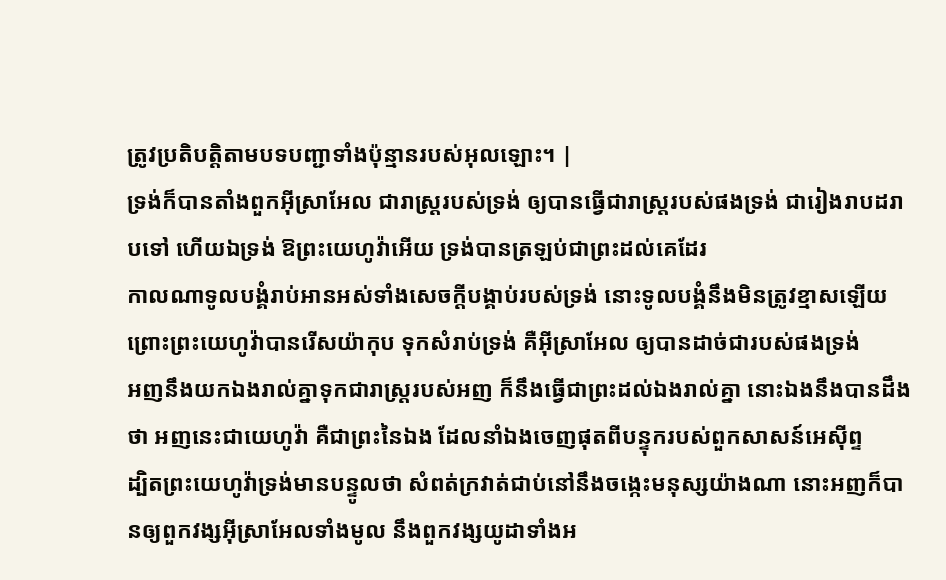ត្រូវប្រតិបត្តិតាមបទបញ្ជាទាំងប៉ុន្មានរបស់អុលឡោះ។ |
ទ្រង់ក៏បានតាំងពួកអ៊ីស្រាអែល ជារាស្ត្ររបស់ទ្រង់ ឲ្យបានធ្វើជារាស្ត្ររបស់ផងទ្រង់ ជារៀងរាបដរាបទៅ ហើយឯទ្រង់ ឱព្រះយេហូវ៉ាអើយ ទ្រង់បានត្រឡប់ជាព្រះដល់គេដែរ
កាលណាទូលបង្គំរាប់អានអស់ទាំងសេចក្ដីបង្គាប់របស់ទ្រង់ នោះទូលបង្គំនឹងមិនត្រូវខ្មាសឡើយ
ព្រោះព្រះយេហូវ៉ាបានរើសយ៉ាកុប ទុកសំរាប់ទ្រង់ គឺអ៊ីស្រាអែល ឲ្យបានដាច់ជារបស់ផងទ្រង់
អញនឹងយកឯងរាល់គ្នាទុកជារាស្ត្ររបស់អញ ក៏នឹងធ្វើជាព្រះដល់ឯងរាល់គ្នា នោះឯងនឹងបានដឹងថា អញនេះជាយេហូវ៉ា គឺជាព្រះនៃឯង ដែលនាំឯងចេញផុតពីបន្ទុករបស់ពួកសាសន៍អេស៊ីព្ទ
ដ្បិតព្រះយេហូវ៉ាទ្រង់មានបន្ទូលថា សំពត់ក្រវាត់ជាប់នៅនឹងចង្កេះមនុស្សយ៉ាងណា នោះអញក៏បានឲ្យពួកវង្សអ៊ីស្រាអែលទាំងមូល នឹងពួកវង្សយូដាទាំងអ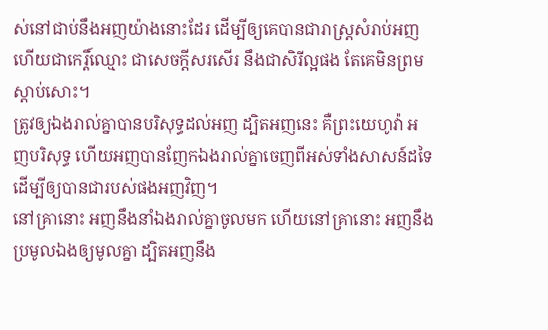ស់នៅជាប់នឹងអញយ៉ាងនោះដែរ ដើម្បីឲ្យគេបានជារាស្ត្រសំរាប់អញ ហើយជាកេរ្តិ៍ឈ្មោះ ជាសេចក្ដីសរសើរ នឹងជាសិរីល្អផង តែគេមិនព្រមស្តាប់សោះ។
ត្រូវឲ្យឯងរាល់គ្នាបានបរិសុទ្ធដល់អញ ដ្បិតអញនេះ គឺព្រះយេហូវ៉ា អញបរិសុទ្ធ ហើយអញបានញែកឯងរាល់គ្នាចេញពីអស់ទាំងសាសន៍ដទៃ ដើម្បីឲ្យបានជារបស់ផងអញវិញ។
នៅគ្រានោះ អញនឹងនាំឯងរាល់គ្នាចូលមក ហើយនៅគ្រានោះ អញនឹងប្រមូលឯងឲ្យមូលគ្នា ដ្បិតអញនឹង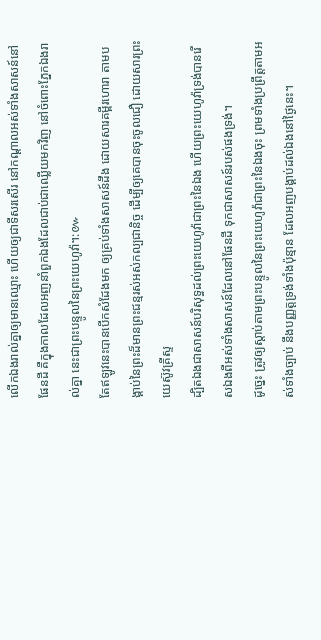លើកឯងរាល់គ្នាឲ្យមានឈ្មោះ ហើយឲ្យជាទីសរសើរ នៅកណ្តាលអស់ទាំងសាសន៍នៅផែនដី គឺក្នុងកាលដែលអញនាំពួកឯងដែលជាប់ជាឈ្លើយមកវិញ នៅចំពោះភ្នែកឯងរាល់គ្នា នេះជាព្រះបន្ទូលនៃព្រះយេហូវ៉ា។:៚
តែឥឡូវនេះបានបើកសំដែងមក ឲ្យគ្រប់ទាំងសាសន៍ដឹង ដោយសារគម្ពីរហោរា តាមបង្គាប់នៃព្រះដ៏មានព្រះជន្មរស់អស់កល្បជានិច្ច ដើម្បីឲ្យគេបានចុះចូលជឿ ដោយសារព្រះយេស៊ូវគ្រីស្ទ
ដ្បិតឯងជាសាសន៍បរិសុទ្ធដល់ព្រះយេហូវ៉ាជាព្រះនៃឯង ហើយព្រះយេហូវ៉ាទ្រង់បានរើសឯងពីអស់ទាំងសាសន៍ដែលនៅផែនដី ទុកជាសាសន៍របស់ផងទ្រង់។
ដូច្នេះ ត្រូវឲ្យស្តាប់តាមព្រះបន្ទូលនៃព្រះយេហូវ៉ាជាព្រះនៃឯងចុះ ព្រមទាំងប្រព្រឹត្តតាមអស់ទាំងច្បាប់ នឹងបញ្ញត្តទ្រង់ទាំងប៉ុន្មាន ដែលអញបង្គាប់ដល់ឯងនៅថ្ងៃនេះ។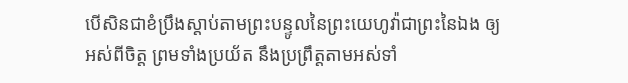បើសិនជាខំប្រឹងស្តាប់តាមព្រះបន្ទូលនៃព្រះយេហូវ៉ាជាព្រះនៃឯង ឲ្យអស់ពីចិត្ត ព្រមទាំងប្រយ័ត នឹងប្រព្រឹត្តតាមអស់ទាំ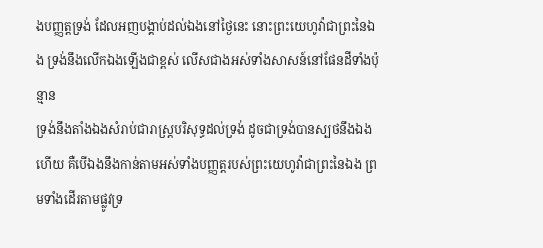ងបញ្ញត្តទ្រង់ ដែលអញបង្គាប់ដល់ឯងនៅថ្ងៃនេះ នោះព្រះយេហូវ៉ាជាព្រះនៃឯង ទ្រង់នឹងលើកឯងឡើងជាខ្ពស់ លើសជាងអស់ទាំងសាសន៍នៅផែនដីទាំងប៉ុន្មាន
ទ្រង់នឹងតាំងឯងសំរាប់ជារាស្ត្របរិសុទ្ធដល់ទ្រង់ ដូចជាទ្រង់បានស្បថនឹងឯងហើយ គឺបើឯងនឹងកាន់តាមអស់ទាំងបញ្ញត្តរបស់ព្រះយេហូវ៉ាជាព្រះនៃឯង ព្រមទាំងដើរតាមផ្លូវទ្រ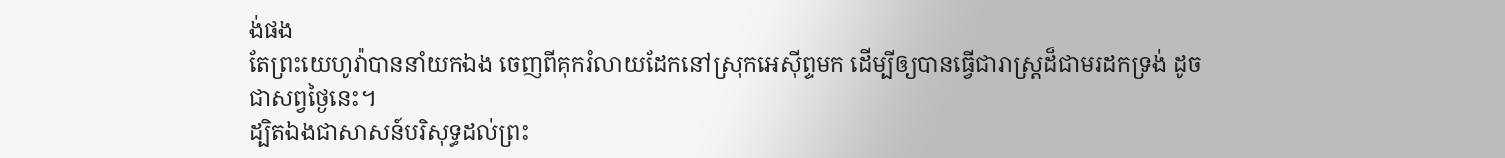ង់ផង
តែព្រះយេហូវ៉ាបាននាំយកឯង ចេញពីគុករំលាយដែកនៅស្រុកអេស៊ីព្ទមក ដើម្បីឲ្យបានធ្វើជារាស្ត្រដ៏ជាមរដកទ្រង់ ដូចជាសព្វថ្ងៃនេះ។
ដ្បិតឯងជាសាសន៍បរិសុទ្ធដល់ព្រះ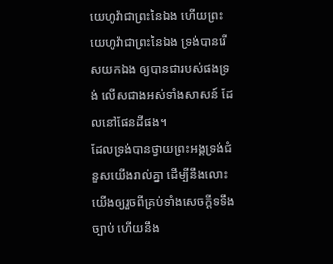យេហូវ៉ាជាព្រះនៃឯង ហើយព្រះយេហូវ៉ាជាព្រះនៃឯង ទ្រង់បានរើសយកឯង ឲ្យបានជារបស់ផងទ្រង់ លើសជាងអស់ទាំងសាសន៍ ដែលនៅផែនដីផង។
ដែលទ្រង់បានថ្វាយព្រះអង្គទ្រង់ជំនួសយើងរាល់គ្នា ដើម្បីនឹងលោះយើងឲ្យរួចពីគ្រប់ទាំងសេចក្ដីទទឹងច្បាប់ ហើយនឹង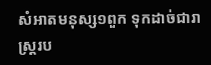សំអាតមនុស្ស១ពួក ទុកដាច់ជារាស្ត្ររប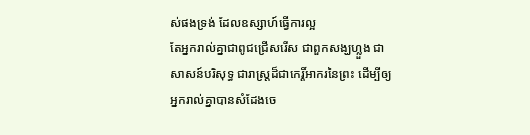ស់ផងទ្រង់ ដែលឧស្សាហ៍ធ្វើការល្អ
តែអ្នករាល់គ្នាជាពូជជ្រើសរើស ជាពួកសង្ឃហ្លួង ជាសាសន៍បរិសុទ្ធ ជារាស្ត្រដ៏ជាកេរ្តិ៍អាករនៃព្រះ ដើម្បីឲ្យអ្នករាល់គ្នាបានសំដែងចេ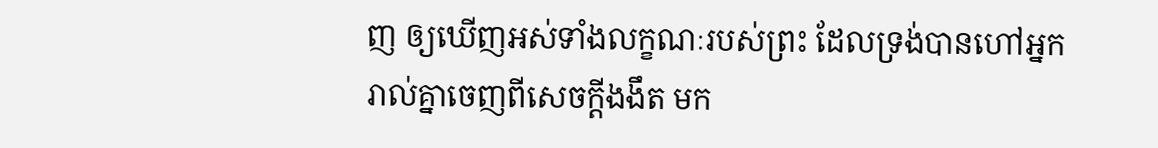ញ ឲ្យឃើញអស់ទាំងលក្ខណៈរបស់ព្រះ ដែលទ្រង់បានហៅអ្នករាល់គ្នាចេញពីសេចក្ដីងងឹត មក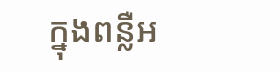ក្នុងពន្លឺអ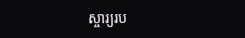ស្ចារ្យរប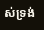ស់ទ្រង់